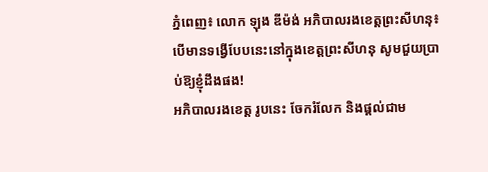ភ្នំពេញ៖ លោក ឡុង ឌីម៉ង់ អភិបាលរងខេត្តព្រះសីហនុ៖ បើមានទង្វើបែបនេះនៅក្នុងខេត្តព្រះសីហនុ សូមជួយប្រាប់ឱ្យខ្ញុំដឹងផង!
អភិបាលរងខេត្ត រូបនេះ ចែករំលែក និងផ្តល់ជាម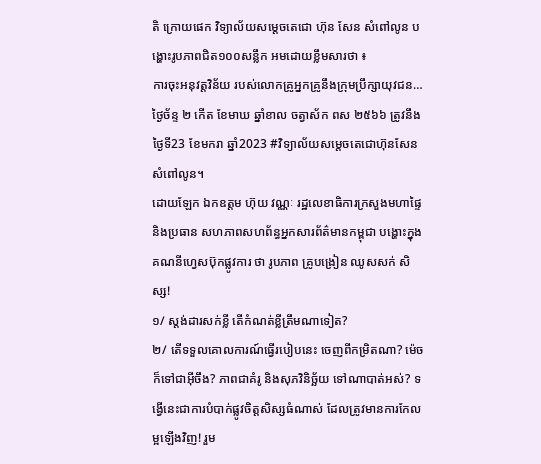តិ ក្រោយផេក វិទ្យាល័យសម្តេចតេជោ ហ៊ុន សែន សំពៅលូន បង្ហោះរូបភាពជិត១០០សន្លឹក អមដោយខ្លឹមសារថា ៖
ការចុះអនុវត្តវិន័យ របស់លោកគ្រូអ្នកគ្រូនឹងក្រុមប្រឹក្សាយុវជន…
ថ្ងៃច័ន្ទ ២ កើត ខែមាឃ ឆ្នាំខាល ចត្វាស័ក ពស ២៥៦៦ ត្រូវនឹងថ្ងៃទី23 ខែមករា ឆ្នាំ2023 #វិទ្យាល័យសម្ដេចតេជោហ៊ុនសែនសំពៅលូន។
ដោយឡែក ឯកឧត្តម ហ៊ុយ វណ្ណៈ រដ្ឋលេខាធិការក្រសួងមហាផ្ទៃ និងប្រធាន សហភាពសហព័ន្ធអ្នកសារព័ត៌មានកម្ពុជា បង្ហោះក្នុងគណនីហ្វេសប៊ុកផ្លូវការ ថា រូបភាព គ្រូបង្រៀន ឈូសសក់ សិស្ស!
១/ ស្តង់ដារសក់ខ្លី តើកំណត់ខ្លីត្រឹមណាទៀត?
២/ តើទទួលគោលការណ៍ធ្វើរបៀបនេះ ចេញពីកម្រិតណា? ម៉េចក៏ទៅជាអ៊ីចឹង? ភាពជាគំរូ និងសុភវិនិច្ឆ័យ ទៅណាបាត់អស់? ទង្វើនេះជាការបំបាក់ផ្លូវចិត្តសិស្សធំណាស់ ដែលត្រូវមានការកែលម្អឡើងវិញ! រួម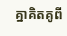គ្នាគិតគូពី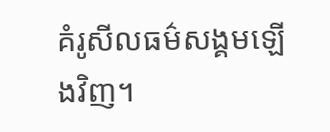គំរូសីលធម៌សង្គមឡើងវិញ។